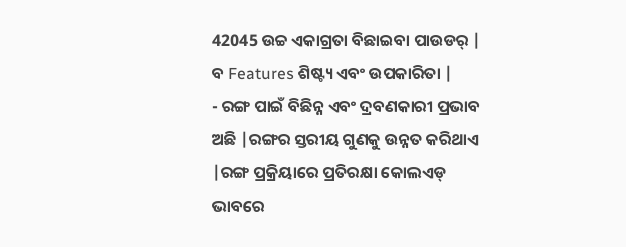42045 ଉଚ୍ଚ ଏକାଗ୍ରତା ବିଛାଇବା ପାଉଡର୍ |
ବ Features ଶିଷ୍ଟ୍ୟ ଏବଂ ଉପକାରିତା |
- ରଙ୍ଗ ପାଇଁ ବିଛିନ୍ନ ଏବଂ ଦ୍ରବଣକାରୀ ପ୍ରଭାବ ଅଛି |ରଙ୍ଗର ସ୍ତରୀୟ ଗୁଣକୁ ଉନ୍ନତ କରିଥାଏ |ରଙ୍ଗ ପ୍ରକ୍ରିୟାରେ ପ୍ରତିରକ୍ଷା କୋଲଏଡ୍ ଭାବରେ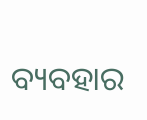ବ୍ୟବହାର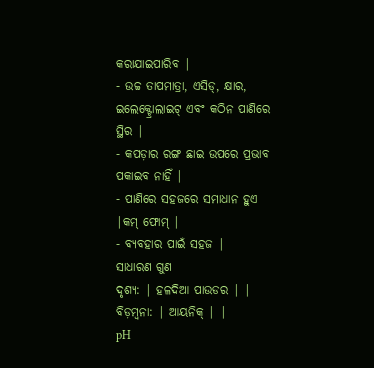କରାଯାଇପାରିବ |
- ଉଚ୍ଚ ତାପମାତ୍ରା, ଏସିଡ୍, କ୍ଷାର, ଇଲେକ୍ଟ୍ରୋଲାଇଟ୍ ଏବଂ କଠିନ ପାଣିରେ ସ୍ଥିର |
- କପଡ଼ାର ରଙ୍ଗ ଛାଇ ଉପରେ ପ୍ରଭାବ ପକାଇବ ନାହିଁ |
- ପାଣିରେ ସହଜରେ ସମାଧାନ ହୁଏ |କମ୍ ଫୋମ୍ |
- ବ୍ୟବହାର ପାଇଁ ସହଜ |
ସାଧାରଣ ଗୁଣ
ଦୃଶ୍ୟ: | ହଳଦିଆ ପାଉଡର | |
ବିଡ଼ମ୍ବନା: | ଆୟନିକ୍ | |
pH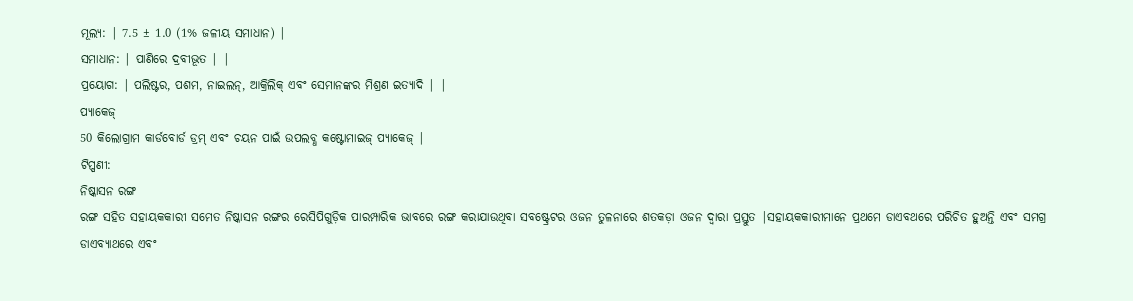ମୂଲ୍ୟ: | 7.5 ± 1.0 (1% ଜଳୀୟ ସମାଧାନ) |
ସମାଧାନ: | ପାଣିରେ ଦ୍ରବୀଭୂତ | |
ପ୍ରୟୋଗ: | ପଲିଷ୍ଟର, ପଶମ, ନାଇଲନ୍, ଆକ୍ରିଲିକ୍ ଏବଂ ସେମାନଙ୍କର ମିଶ୍ରଣ ଇତ୍ୟାଦି | |
ପ୍ୟାକେଜ୍
50 କିଲୋଗ୍ରାମ କାର୍ଡବୋର୍ଡ ଡ୍ରମ୍ ଏବଂ ଚୟନ ପାଇଁ ଉପଲବ୍ଧ କଷ୍ଟୋମାଇଜ୍ ପ୍ୟାକେଜ୍ |
ଟିପ୍ପଣୀ:
ନିଷ୍କାସନ ରଙ୍ଗ
ରଙ୍ଗ ସହିତ ସହାୟକକାରୀ ସମେତ ନିଷ୍କାସନ ରଙ୍ଗର ରେସିପିଗୁଡ଼ିକ ପାରମ୍ପାରିକ ଭାବରେ ରଙ୍ଗ କରାଯାଉଥିବା ସବଷ୍ଟ୍ରେଟର ଓଜନ ତୁଳନାରେ ଶତକଡ଼ା ଓଜନ ଦ୍ୱାରା ପ୍ରସ୍ତୁତ |ସହାୟକକାରୀମାନେ ପ୍ରଥମେ ଡାଏବଥରେ ପରିଚିତ ହୁଅନ୍ତି ଏବଂ ସମଗ୍ର ଡାଏବ୍ୟାଥରେ ଏବଂ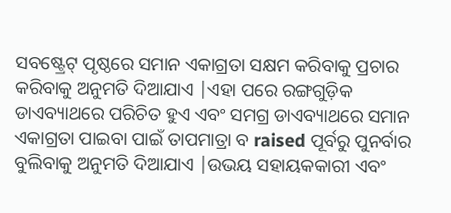ସବଷ୍ଟ୍ରେଟ୍ ପୃଷ୍ଠରେ ସମାନ ଏକାଗ୍ରତା ସକ୍ଷମ କରିବାକୁ ପ୍ରଚାର କରିବାକୁ ଅନୁମତି ଦିଆଯାଏ |ଏହା ପରେ ରଙ୍ଗଗୁଡ଼ିକ ଡାଏବ୍ୟାଥରେ ପରିଚିତ ହୁଏ ଏବଂ ସମଗ୍ର ଡାଏବ୍ୟାଥରେ ସମାନ ଏକାଗ୍ରତା ପାଇବା ପାଇଁ ତାପମାତ୍ରା ବ raised ପୂର୍ବରୁ ପୁନର୍ବାର ବୁଲିବାକୁ ଅନୁମତି ଦିଆଯାଏ |ଉଭୟ ସହାୟକକାରୀ ଏବଂ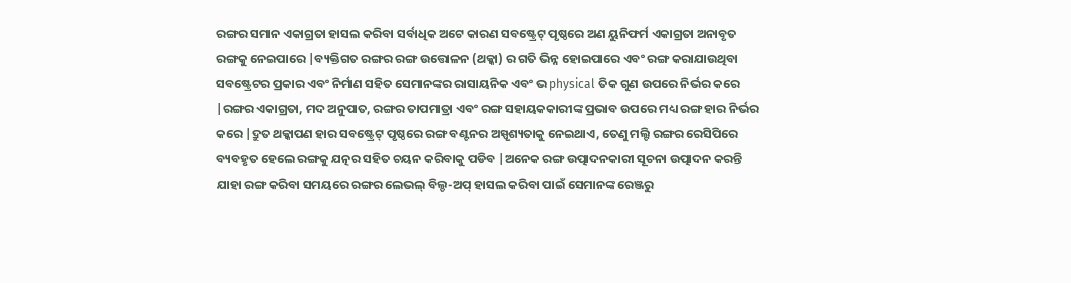ରଙ୍ଗର ସମାନ ଏକାଗ୍ରତା ହାସଲ କରିବା ସର୍ବାଧିକ ଅଟେ କାରଣ ସବଷ୍ଟ୍ରେଟ୍ ପୃଷ୍ଠରେ ଅଣ ୟୁନିଫର୍ମ ଏକାଗ୍ରତା ଅନାବୃତ ରଙ୍ଗକୁ ନେଇପାରେ |ବ୍ୟକ୍ତିଗତ ରଙ୍ଗର ରଙ୍ଗ ଉତ୍ତୋଳନ (ଥକ୍କା) ର ଗତି ଭିନ୍ନ ହୋଇପାରେ ଏବଂ ରଙ୍ଗ କରାଯାଉଥିବା ସବଷ୍ଟ୍ରେଟର ପ୍ରକାର ଏବଂ ନିର୍ମାଣ ସହିତ ସେମାନଙ୍କର ରାସାୟନିକ ଏବଂ ଭ physical ତିକ ଗୁଣ ଉପରେ ନିର୍ଭର କରେ |ରଙ୍ଗର ଏକାଗ୍ରତା, ମଦ ଅନୁପାତ, ରଙ୍ଗର ତାପମାତ୍ରା ଏବଂ ରଙ୍ଗ ସହାୟକକାରୀଙ୍କ ପ୍ରଭାବ ଉପରେ ମଧ୍ୟ ରଙ୍ଗ ହାର ନିର୍ଭର କରେ |ଦ୍ରୁତ ଥକ୍କାପଣ ହାର ସବଷ୍ଟ୍ରେଟ୍ ପୃଷ୍ଠରେ ରଙ୍ଗ ବଣ୍ଟନର ଅସ୍ପୃଶ୍ୟତାକୁ ନେଇଥାଏ, ତେଣୁ ମଲ୍ଟି ରଙ୍ଗର ରେସିପିରେ ବ୍ୟବହୃତ ହେଲେ ରଙ୍ଗକୁ ଯତ୍ନର ସହିତ ଚୟନ କରିବାକୁ ପଡିବ |ଅନେକ ରଙ୍ଗ ଉତ୍ପାଦନକାରୀ ସୂଚନା ଉତ୍ପାଦନ କରନ୍ତି ଯାହା ରଙ୍ଗ କରିବା ସମୟରେ ରଙ୍ଗର ଲେଭଲ୍ ବିଲ୍ଡ-ଅପ୍ ହାସଲ କରିବା ପାଇଁ ସେମାନଙ୍କ ରେଞ୍ଜରୁ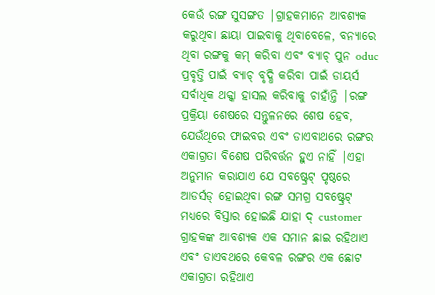କେଉଁ ରଙ୍ଗ ସୁସଙ୍ଗତ |ଗ୍ରାହକମାନେ ଆବଶ୍ୟକ କରୁଥିବା ଛାୟା ପାଇବାକୁ ଥିବାବେଳେ, ବନ୍ୟାରେ ଥିବା ରଙ୍ଗକୁ କମ୍ କରିବା ଏବଂ ବ୍ୟାଚ୍ ପୁନ oduc ପ୍ରବୃତ୍ତି ପାଇଁ ବ୍ୟାଚ୍ ବୃଦ୍ଧି କରିବା ପାଇଁ ଡାୟର୍ସ ସର୍ବାଧିକ ଥକ୍କା ହାସଲ କରିବାକୁ ଚାହାଁନ୍ତି |ରଙ୍ଗ ପ୍ରକ୍ରିୟା ଶେଷରେ ସନ୍ତୁଳନରେ ଶେଷ ହେବ, ଯେଉଁଥିରେ ଫାଇବର ଏବଂ ଡାଏବାଥରେ ରଙ୍ଗର ଏକାଗ୍ରତା ବିଶେଷ ପରିବର୍ତ୍ତନ ହୁଏ ନାହିଁ |ଏହା ଅନୁମାନ କରାଯାଏ ଯେ ସବଷ୍ଟ୍ରେଟ୍ ପୃଷ୍ଠରେ ଆଡର୍ସଡ୍ ହୋଇଥିବା ରଙ୍ଗ ସମଗ୍ର ସବଷ୍ଟ୍ରେଟ୍ ମଧ୍ୟରେ ବିସ୍ତାର ହୋଇଛି ଯାହା ଦ୍ customer ଗ୍ରାହକଙ୍କ ଆବଶ୍ୟକ ଏକ ସମାନ ଛାଇ ରହିଥାଏ ଏବଂ ଡାଏବଥରେ କେବଳ ରଙ୍ଗର ଏକ ଛୋଟ ଏକାଗ୍ରତା ରହିଥାଏ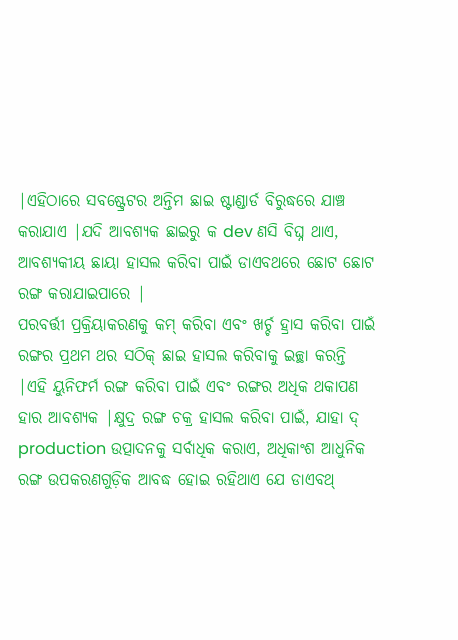|ଏହିଠାରେ ସବଷ୍ଟ୍ରେଟର ଅନ୍ତିମ ଛାଇ ଷ୍ଟାଣ୍ଡାର୍ଡ ବିରୁଦ୍ଧରେ ଯାଞ୍ଚ କରାଯାଏ |ଯଦି ଆବଶ୍ୟକ ଛାଇରୁ କ dev ଣସି ବିଘ୍ନ ଥାଏ, ଆବଶ୍ୟକୀୟ ଛାୟା ହାସଲ କରିବା ପାଇଁ ଡାଏବଥରେ ଛୋଟ ଛୋଟ ରଙ୍ଗ କରାଯାଇପାରେ |
ପରବର୍ତ୍ତୀ ପ୍ରକ୍ରିୟାକରଣକୁ କମ୍ କରିବା ଏବଂ ଖର୍ଚ୍ଚ ହ୍ରାସ କରିବା ପାଇଁ ରଙ୍ଗର ପ୍ରଥମ ଥର ସଠିକ୍ ଛାଇ ହାସଲ କରିବାକୁ ଇଚ୍ଛା କରନ୍ତି |ଏହି ୟୁନିଫର୍ମ ରଙ୍ଗ କରିବା ପାଇଁ ଏବଂ ରଙ୍ଗର ଅଧିକ ଥକାପଣ ହାର ଆବଶ୍ୟକ |କ୍ଷୁଦ୍ର ରଙ୍ଗ ଚକ୍ର ହାସଲ କରିବା ପାଇଁ, ଯାହା ଦ୍ production ଉତ୍ପାଦନକୁ ସର୍ବାଧିକ କରାଏ, ଅଧିକାଂଶ ଆଧୁନିକ ରଙ୍ଗ ଉପକରଣଗୁଡ଼ିକ ଆବଦ୍ଧ ହୋଇ ରହିଥାଏ ଯେ ଡାଏବଥ୍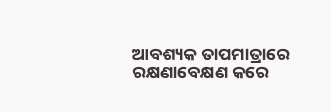ଆବଶ୍ୟକ ତାପମାତ୍ରାରେ ରକ୍ଷଣାବେକ୍ଷଣ କରେ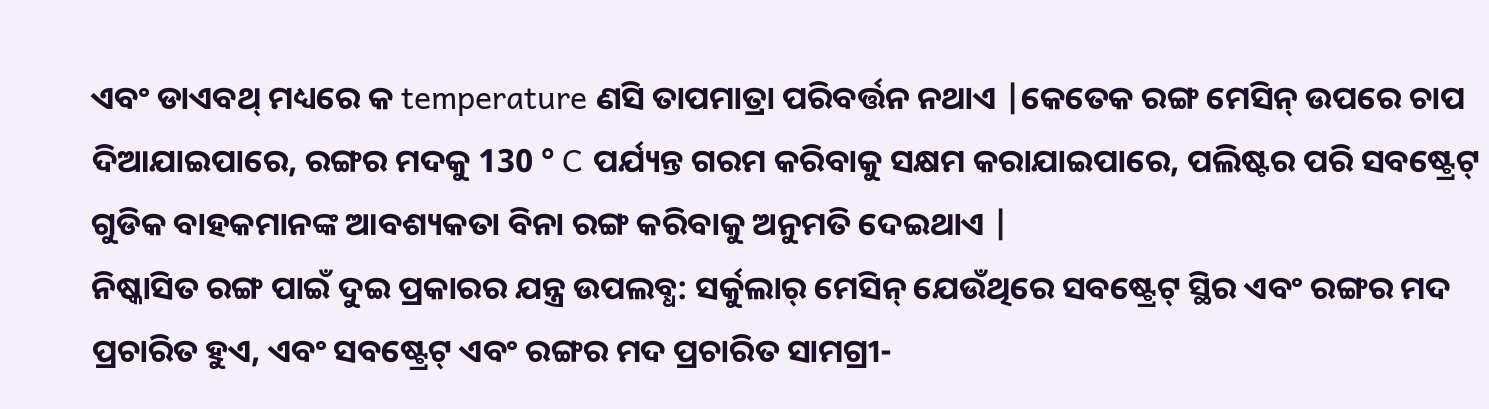ଏବଂ ଡାଏବଥ୍ ମଧ୍ୟରେ କ temperature ଣସି ତାପମାତ୍ରା ପରିବର୍ତ୍ତନ ନଥାଏ |କେତେକ ରଙ୍ଗ ମେସିନ୍ ଉପରେ ଚାପ ଦିଆଯାଇପାରେ, ରଙ୍ଗର ମଦକୁ 130 ° C ପର୍ଯ୍ୟନ୍ତ ଗରମ କରିବାକୁ ସକ୍ଷମ କରାଯାଇପାରେ, ପଲିଷ୍ଟର ପରି ସବଷ୍ଟ୍ରେଟ୍ ଗୁଡିକ ବାହକମାନଙ୍କ ଆବଶ୍ୟକତା ବିନା ରଙ୍ଗ କରିବାକୁ ଅନୁମତି ଦେଇଥାଏ |
ନିଷ୍କାସିତ ରଙ୍ଗ ପାଇଁ ଦୁଇ ପ୍ରକାରର ଯନ୍ତ୍ର ଉପଲବ୍ଧ: ସର୍କୁଲାର୍ ମେସିନ୍ ଯେଉଁଥିରେ ସବଷ୍ଟ୍ରେଟ୍ ସ୍ଥିର ଏବଂ ରଙ୍ଗର ମଦ ପ୍ରଚାରିତ ହୁଏ, ଏବଂ ସବଷ୍ଟ୍ରେଟ୍ ଏବଂ ରଙ୍ଗର ମଦ ପ୍ରଚାରିତ ସାମଗ୍ରୀ-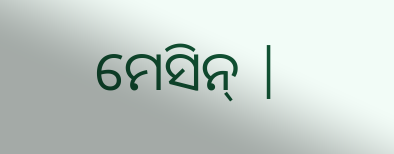ମେସିନ୍ |